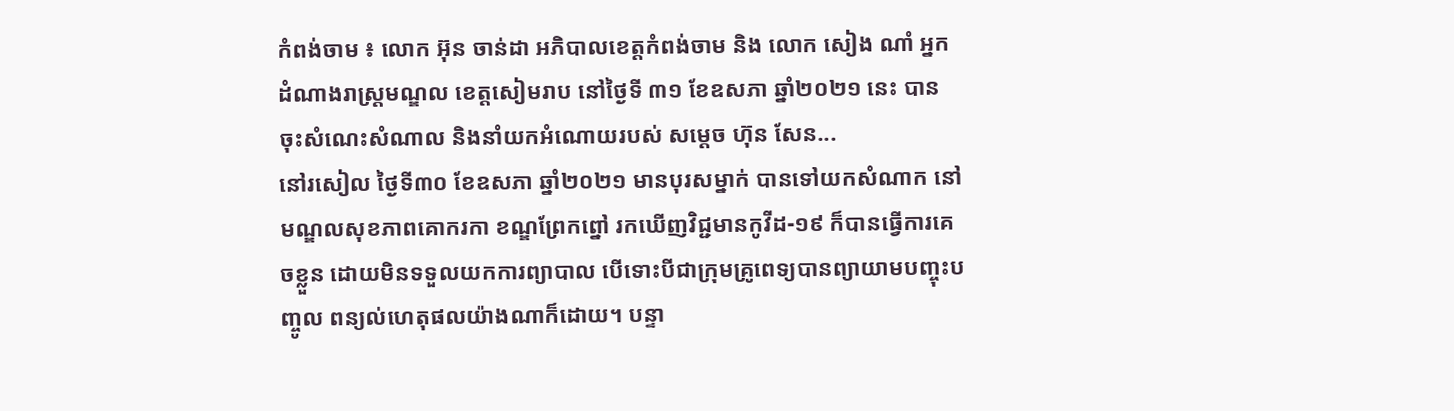កំពង់ចាម ៖ លោក អ៊ុន ចាន់ដា អភិបាលខេត្តកំពង់ចាម និង លោក សៀង ណាំ អ្នកដំណាងរាស្រ្តមណ្ឌល ខេត្តសៀមរាប នៅថ្ងៃទី ៣១ ខែឧសភា ឆ្នាំ២០២១ នេះ បានចុះសំណេះសំណាល និងនាំយកអំណោយរបស់ សម្ដេច ហ៊ុន សែន...
នៅរសៀល ថ្ងៃទី៣០ ខែឧសភា ឆ្នាំ២០២១ មានបុរសម្នាក់ បានទៅយកសំណាក នៅមណ្ឌលសុខភាពគោករកា ខណ្ឌព្រែកព្នៅ រកឃើញវិជ្ជមានកូវីដ-១៩ ក៏បានធ្វើការគេចខ្លួន ដោយមិនទទួលយកការព្យាបាល បើទោះបីជាក្រុមគ្រូពេទ្យបានព្យាយាមបញ្ចុះបញ្ចូល ពន្យល់ហេតុផលយ៉ាងណាក៏ដោយ។ បន្ទា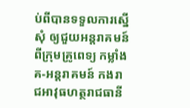ប់ពីបានទទួលការស្នើសុំ ឲ្យជួយអន្តរាគមន៍ពីក្រុមគ្រូពេទ្យ កម្លាំង គ-អន្តរាគមន៍ កងរាជអាវុធហត្ថរាជធានី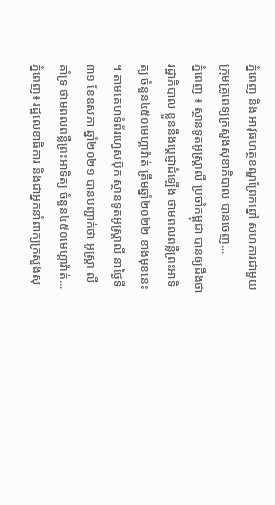ភ្នំពេញ និង អាវុធហត្ថខណ្ឌព្រែកព្នៅ សហការជាមួយក្រុមគ្រូពេទ្យក្រសួងសុខាភិបាល បានចេញ...
ភ្នំពេញ ៖ ស្ថានទូតអូស្ដ្រាលី ប្រចាំកម្ពុជា បានឲ្យដឹងថា រដ្ឋាភិបាល ខ្លួននឹងប្តេជ្ញាដំឡើង ថាមពលពន្លឺព្រះអាទិត្យ ចំនួន៤៥០មេហ្គាវ៉ាត់ ត្រឹមឆ្នាំ២០២២ ខាងមុខនេះ ។ តាមគេហទំព័រហ្វេសប៊ុក ស្ថានទូតអូស្ដ្រាលី នាថ្ងៃទី៣១ ខែឧសភា ឆ្នាំ២០២១ បានបញ្ជាក់ថា អូស្ដ្រា លីគាំទ្រ ថាមពលពន្លឺព្រះអាទិត្យ ចំនួន៤៥០មេហ្គាវ៉ាត់...
ភ្នំពេញ៖ រដ្ឋលេខាធិការ និងជាអ្នកនាំពាក្យក្រសួងសុ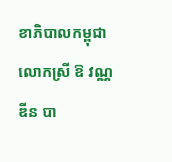ខាភិបាលកម្ពុជា លោកស្រី ឱ វណ្ណឌីន បា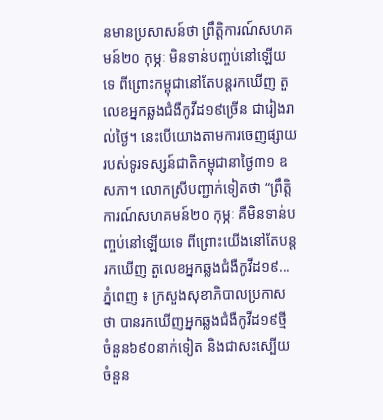នមានប្រសាសន៍ថា ព្រឹត្តិការណ៍សហគមន៍២០ កុម្ភៈ មិនទាន់បញ្ចប់នៅឡើយទេ ពីព្រោះកម្ពុជានៅតែបន្តរកឃើញ តួលេខអ្នកឆ្លងជំងឺកូវីដ១៩ច្រើន ជារៀងរាល់ថ្ងៃ។ នេះបើយោងតាមការចេញផ្សាយ របស់ទូរទស្សន៍ជាតិកម្ពុជានាថ្ងៃ៣១ ឧសភា។ លោកស្រីបញ្ជាក់ទៀតថា “ព្រឹត្តិការណ៍សហគមន៍២០ កុម្ភៈ គឺមិនទាន់បញ្ចប់នៅឡើយទេ ពីព្រោះយើងនៅតែបន្តរកឃើញ តួលេខអ្នកឆ្លងជំងឺកូវីដ១៩...
ភ្នំពេញ ៖ ក្រសួងសុខាភិបាលប្រកាសថា បានរកឃើញអ្នកឆ្លងជំងឺកូវីដ១៩ថ្មី ចំនួន៦៩០នាក់ទៀត និងជាសះស្បើយ ចំនួន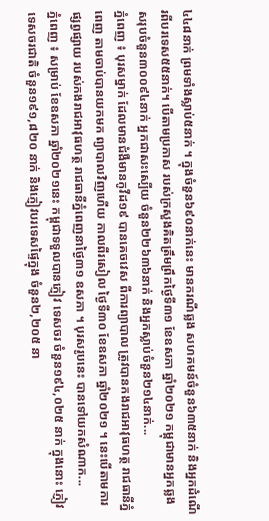៤៤៨នាក់ ព្រមទាំងស្លាប់៥នាក់ ។ ក្នុងចំនួន៦៩០នាក់នេះ មានករណីឆ្លង សហគមន៍ចំនួន៦៣៥នាក់ និងអ្នកដំណើរពីបរទេស៥៥នាក់។ បើតាមប្រកាស របស់ក្រសួងគិតត្រឹមព្រឹកថ្ងៃទី៣១ ខែឧសភា ឆ្នាំ២០២១ កម្ពុជាមានអ្នកឆ្លង សរុបចំនួន៣០០៩៤នាក់ អ្នកជាសះស្បើយ ចំនួន២២៦៣៦នាក់ និងអ្នកស្លាប់ចំនួន២១៤នាក់...
ភ្នំពេញ ៖ បុរសម្នាក់ ដែលមានជំងឺមានកូវីដ១៩ បានគេចវេស ពីការព្យាបាល ត្រូវបានកងរាជអាវុធហត្ថ រាជធានីភ្នំពេញ តាមចាប់បានយកមក ព្យាបាលវិញហើយ កាលពីរសៀល ថ្ងៃទី៣០ ខែឧសភា ឆ្នាំ២០២១ ។ នេះបើតាមការផ្សព្វផ្សាយ របស់កងរាជអាវុធហត្ថ រាជធានីភ្នំពេញនាថ្ងៃ៣១ ឧសភា ។ បុរសរូបនេះ បានទៅយកសំណាក...
ភ្នំពេញ ៖ សម្រាប់ ខែឧសភា ឆ្នាំ២០២១នេះ កម្ពុជាទទួលបានភ្ញៀវ ទេសចរ ចំនួន១៩៤,០២៥ នាក់ ក្នុងនោះ ភ្ញៀវទេសចរជាតិ ចំនួន១៩១,៨២០ នាក់ និងភ្ញៀវបរទេសផ្ទៃក្នុង ចំនួន២,២០៥ នា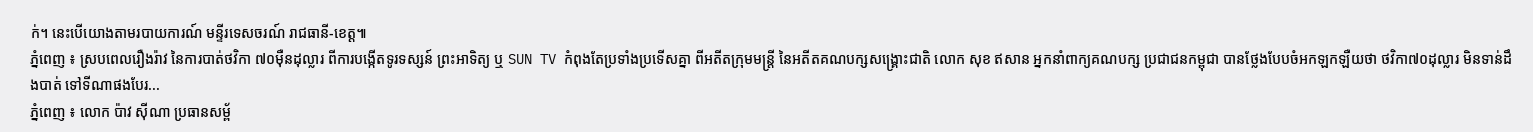ក់។ នេះបើយោងតាមរបាយការណ៍ មន្ទីរទេសចរណ៍ រាជធានី-ខេត្ត៕
ភ្នំពេញ ៖ ស្របពេលរឿងរ៉ាវ នៃការបាត់ថវិកា ៧០ម៉ឺនដុល្លារ ពីការបង្កើតទូរទស្សន៍ ព្រះអាទិត្យ ឬ SUN TV កំពុងតែប្រទាំងប្រទើសគ្នា ពីអតីតក្រុមមន្រ្តី នៃអតីតគណបក្សសង្រ្គោះជាតិ លោក សុខ ឥសាន អ្នកនាំពាក្យគណបក្ស ប្រជាជនកម្ពុជា បានថ្លែងបែបចំអកឡកឡឺយថា ថវិកា៧០ដុល្លារ មិនទាន់ដឹងបាត់ ទៅទីណាផងបែរ...
ភ្នំពេញ ៖ លោក ប៉ាវ ស៊ីណា ប្រធានសម្ព័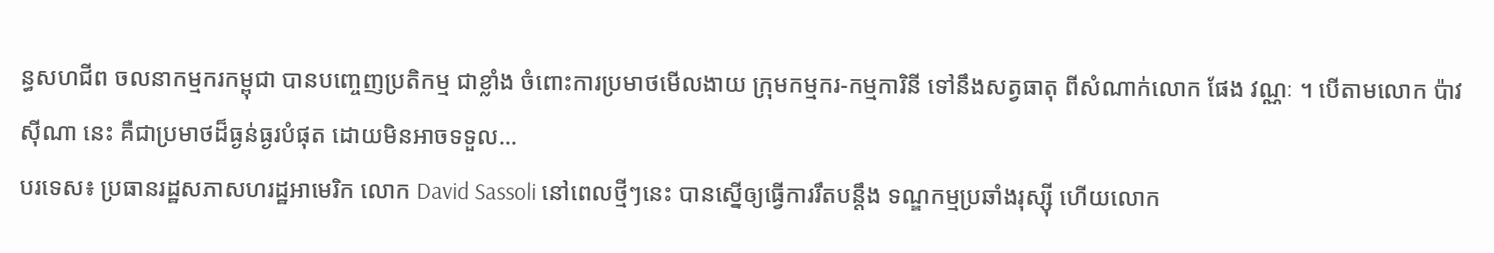ន្ធសហជីព ចលនាកម្មករកម្ពុជា បានបញ្ចេញប្រតិកម្ម ជាខ្លាំង ចំពោះការប្រមាថមើលងាយ ក្រុមកម្មករ-កម្មការិនី ទៅនឹងសត្វធាតុ ពីសំណាក់លោក ផែង វណ្ណៈ ។ បើតាមលោក ប៉ាវ ស៊ីណា នេះ គឺជាប្រមាថដ៏ធ្ងន់ធ្ងរបំផុត ដោយមិនអាចទទួល...
បរទេស៖ ប្រធានរដ្ឋសភាសហរដ្ឋអាមេរិក លោក David Sassoli នៅពេលថ្មីៗនេះ បានស្នើឲ្យធ្វើការរឹតបន្តឹង ទណ្ឌកម្មប្រឆាំងរុស្ស៊ី ហើយលោក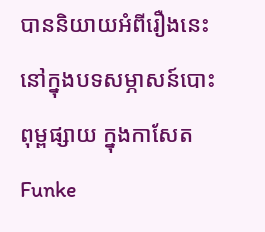បាននិយាយអំពីរឿងនេះ នៅក្នុងបទសម្ភាសន៍បោះពុម្ពផ្សាយ ក្នុងកាសែត Funke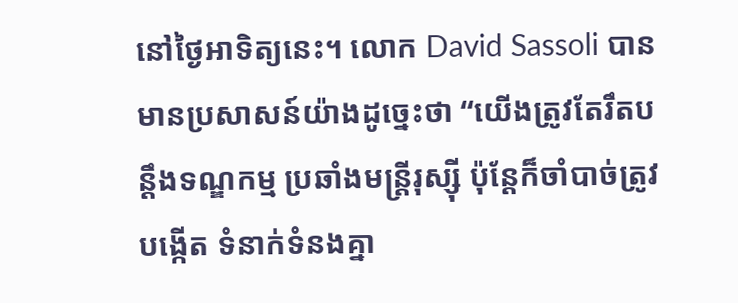នៅថ្ងៃអាទិត្យនេះ។ លោក David Sassoli បានមានប្រសាសន៍យ៉ាងដូច្នេះថា “យើងត្រូវតែរឹតបន្តឹងទណ្ឌកម្ម ប្រឆាំងមន្ត្រីរុស្ស៊ី ប៉ុន្តែក៏ចាំបាច់ត្រូវបង្កើត ទំនាក់ទំនងគ្នា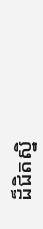ដ៏ជិតស្និ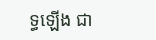ទ្ធឡើង ជា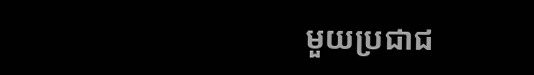មួយប្រជាជ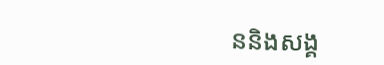ននិងសង្គ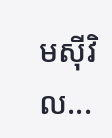មស៊ីវិល...